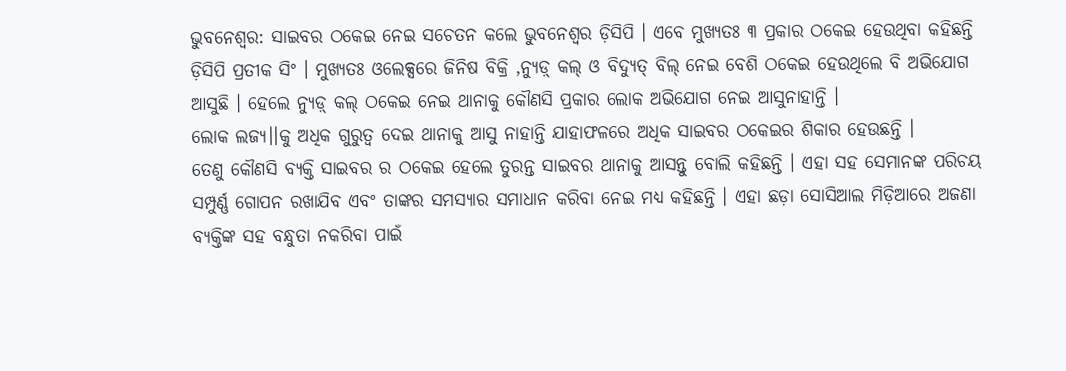ଭୁବନେଶ୍ବର: ସାଇବର ଠକେଇ ନେଇ ସଚେତନ କଲେ ଭୁବନେଶ୍ୱର ଡ଼ିସିପି । ଏବେ ମୁଖ୍ୟତଃ ୩ ପ୍ରକାର ଠକେଇ ହେଉଥିବା କହିଛନ୍ତି ଡ଼ିସିପି ପ୍ରତୀକ ସିଂ । ମୁଖ୍ୟତଃ ଓଲେକ୍ସରେ ଜିନିଷ ବିକ୍ରି ,ନ୍ୟୁଡ଼୍ କଲ୍ ଓ ବିଦ୍ୟୁତ୍ ବିଲ୍ ନେଇ ବେଶି ଠକେଇ ହେଉଥିଲେ ବି ଅଭିଯୋଗ ଆସୁଛି । ହେଲେ ନ୍ୟୁଡ଼୍ କଲ୍ ଠକେଇ ନେଇ ଥାନାକୁ କୌଣସି ପ୍ରକାର ଲୋକ ଅଭିଯୋଗ ନେଇ ଆସୁନାହାନ୍ତି ।
ଲୋକ ଲଜ୍ୟ।।କୁ ଅଧିକ ଗୁରୁତ୍ୱ ଦେଇ ଥାନାକୁ ଆସୁ ନାହାନ୍ତି ଯାହାଫଳରେ ଅଧିକ ସାଇବର ଠକେଇର ଶିକାର ହେଉଛନ୍ତି ।
ତେଣୁ କୌଣସି ବ୍ୟକ୍ତି ସାଇବର ର ଠକେଇ ହେଲେ ତୁରନ୍ତ ସାଇବର ଥାନାକୁ ଆସନ୍ତୁ ବୋଲି କହିଛନ୍ତି । ଏହା ସହ ସେମାନଙ୍କ ପରିଚୟ ସମ୍ପୁର୍ଣ୍ଣ ଗୋପନ ରଖାଯିବ ଏବଂ ତାଙ୍କର ସମସ୍ୟାର ସମାଧାନ କରିବା ନେଇ ମଧ୍ୟ କହିଛନ୍ତି । ଏହା ଛଡ଼ା ସୋସିଆଲ ମିଡ଼ିଆରେ ଅଜଣା ବ୍ୟକ୍ତିଙ୍କ ସହ ବନ୍ଧୁତା ନକରିବା ପାଇଁ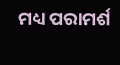ମଧ୍ୟ ପରାମର୍ଶ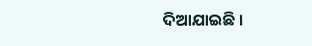ଦିଆଯାଇଛି ।